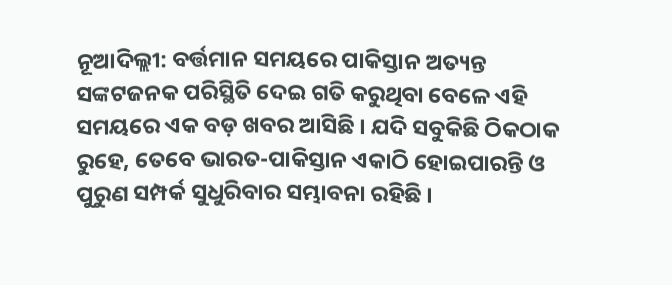ନୂଆଦିଲ୍ଲୀ: ବର୍ତ୍ତମାନ ସମୟରେ ପାକିସ୍ତାନ ଅତ୍ୟନ୍ତ ସଙ୍କଟଜନକ ପରିସ୍ଥିତି ଦେଇ ଗତି କରୁଥିବା ବେଳେ ଏହି ସମୟରେ ଏକ ବଡ଼ ଖବର ଆସିଛି । ଯଦି ସବୁକିଛି ଠିକଠାକ ରୁହେ, ତେବେ ଭାରତ-ପାକିସ୍ତାନ ଏକାଠି ହୋଇପାରନ୍ତି ଓ ପୁରୁଣ ସମ୍ପର୍କ ସୁଧୁରିବାର ସମ୍ଭାବନା ରହିଛି ।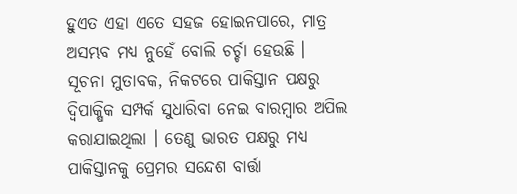ହୁଏତ ଏହା ଏତେ ସହଜ ହୋଇନପାରେ, ମାତ୍ର ଅସମ୍ଭବ ମଧ୍ୟ ନୁହେଁ ବୋଲି ଚର୍ଚ୍ଚା ହେଉଛି ।
ସୂଚନା ମୁତାବକ, ନିକଟରେ ପାକିସ୍ତାନ ପକ୍ଷରୁ ଦ୍ୱିପାକ୍ଷିକ ସମ୍ପର୍କ ସୁଧାରିବା ନେଇ ବାରମ୍ବାର ଅପିଲ କରାଯାଇଥିଲା । ତେଣୁ ଭାରତ ପକ୍ଷରୁ ମଧ୍ୟ ପାକିସ୍ତାନକୁ ପ୍ରେମର ସନ୍ଦେଶ ବାର୍ତ୍ତା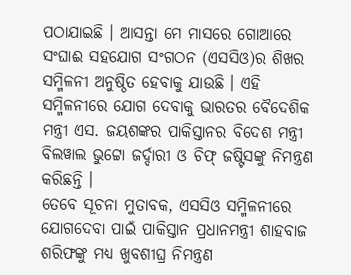ପଠାଯାଇଛି । ଆସନ୍ତା ମେ ମାସରେ ଗୋଆରେ ସଂଘାଈ ସହଯୋଗ ସଂଗଠନ (ଏସସିଓ)ର ଶିଖର ସମ୍ମିଳନୀ ଅନୁଷ୍ଠିତ ହେବାକୁ ଯାଉଛି । ଏହି ସମ୍ମିଳନୀରେ ଯୋଗ ଦେବାକୁ ଭାରତର ବୈଦେଶିକ ମନ୍ତ୍ରୀ ଏସ. ଜୟଶଙ୍କର ପାକିସ୍ତାନର ବିଦେଶ ମନ୍ତ୍ରୀ ବିଲୱାଲ ଭୁଟ୍ଟୋ ଜର୍ଦ୍ଦାରୀ ଓ ଚିଫ୍ ଜଷ୍ଟିସଙ୍କୁ ନିମନ୍ତ୍ରଣ କରିଛନ୍ତି ।
ତେବେ ସୂଚନା ମୁତାବକ, ଏସସିଓ ସମ୍ମିଳନୀରେ ଯୋଗଦେବା ପାଇଁ ପାକିସ୍ତାନ ପ୍ରଧାନମନ୍ତ୍ରୀ ଶାହବାଜ ଶରିଫଙ୍କୁ ମଧ୍ୟ ଖୁବଶୀଘ୍ର ନିମନ୍ତ୍ରଣ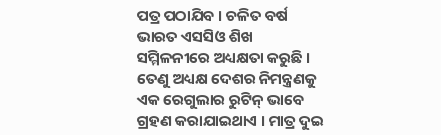ପତ୍ର ପଠାଯିବ । ଚଳିତ ବର୍ଷ ଭାରତ ଏସସିଓ ଶିଖ ସମ୍ମିଳନୀରେ ଅଧ୍ୟକ୍ଷତା କରୁଛି । ତେଣୁ ଅଧ୍ୟକ୍ଷ ଦେଶର ନିମନ୍ତ୍ରଣକୁ ଏକ ରେଗୁଲାର ରୁଟିନ୍ ଭାବେ ଗ୍ରହଣ କରାଯାଇଥାଏ । ମାତ୍ର ଦୁଇ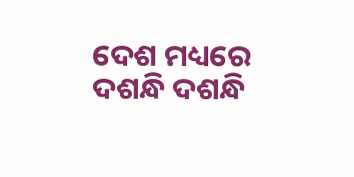ଦେଶ ମଧ୍ୟରେ ଦଶନ୍ଧି ଦଶନ୍ଧି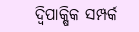ଦ୍ୱିପାକ୍ଷିକ ସମ୍ପର୍କ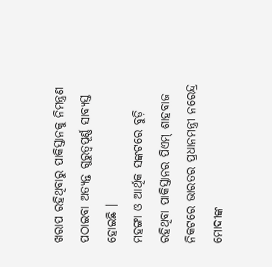ଖରାପ ରହିଥିବାରୁ ପାକିସ୍ତାନକୁ ନିମନ୍ତ୍ରଣ ପଠାଇବା ଅତ୍ୟନ୍ତ ଗୁରୁତ୍ୱପୂର୍ଣ୍ଣ ସାବ୍ୟସ୍ତ ହୋଇଛି ।
ମହଙ୍ଗା ଓ ଆର୍ଥିକ ସଙ୍କଟରେ ବୁଡ଼ି ରହିଥିବା ପାକିସ୍ତାନର ପିଏମ୍ ଶାହବାଜ ନିକଟରେ ଭାରତର ପ୍ରଧାନମନ୍ତ୍ରୀ ନରେନ୍ଦ୍ର ମୋଦୀଙ୍କ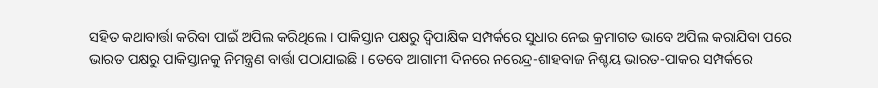ସହିତ କଥାବାର୍ତ୍ତା କରିବା ପାଇଁ ଅପିଲ କରିଥିଲେ । ପାକିସ୍ତାନ ପକ୍ଷରୁ ଦ୍ୱିପାକ୍ଷିକ ସମ୍ପର୍କରେ ସୁଧାର ନେଇ କ୍ରମାଗତ ଭାବେ ଅପିଲ କରାଯିବା ପରେ ଭାରତ ପକ୍ଷରୁ ପାକିସ୍ତାନକୁ ନିମନ୍ତ୍ରଣ ବାର୍ତ୍ତା ପଠାଯାଇଛି । ତେବେ ଆଗାମୀ ଦିନରେ ନରେନ୍ଦ୍ର-ଶାହବାଜ ନିଶ୍ଚୟ ଭାରତ-ପାକର ସମ୍ପର୍କରେ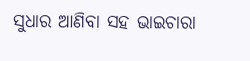ସୁଧାର ଆଣିବା ସହ ଭାଇଚାରା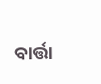ବାର୍ତ୍ତା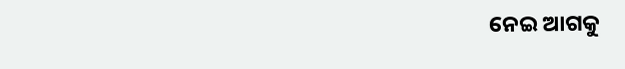ନେଇ ଆଗକୁ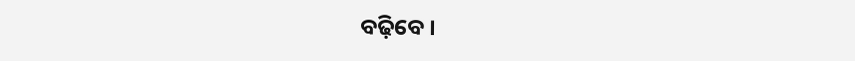ବଢ଼ିବେ ।